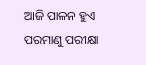ଆଜି ପାଳନ ହୁଏ ପରମାଣୁ ପରୀକ୍ଷା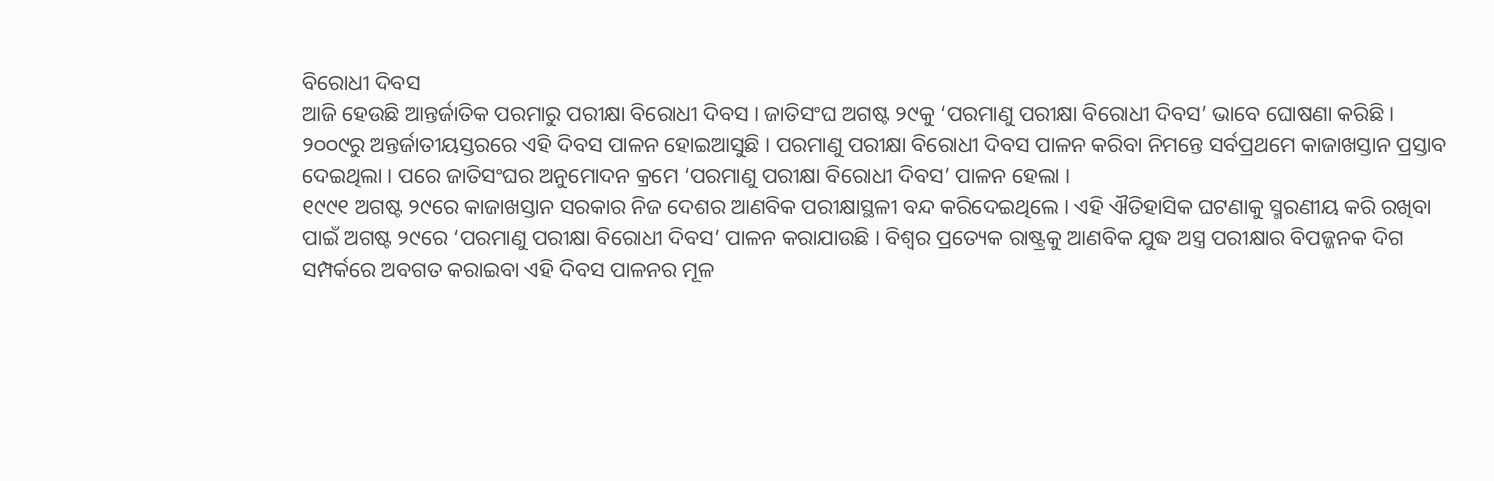ବିରୋଧୀ ଦିବସ
ଆଜି ହେଉଛି ଆନ୍ତର୍ଜାତିକ ପରମାରୁ ପରୀକ୍ଷା ବିରୋଧୀ ଦିବସ । ଜାତିସଂଘ ଅଗଷ୍ଟ ୨୯କୁ ‘ପରମାଣୁ ପରୀକ୍ଷା ବିରୋଧୀ ଦିବସ’ ଭାବେ ଘୋଷଣା କରିଛି ।
୨୦୦୯ରୁ ଅନ୍ତର୍ଜାତୀୟସ୍ତରରେ ଏହି ଦିବସ ପାଳନ ହୋଇଆସୁଛି । ପରମାଣୁ ପରୀକ୍ଷା ବିରୋଧୀ ଦିବସ ପାଳନ କରିବା ନିମନ୍ତେ ସର୍ବପ୍ରଥମେ କାଜାଖସ୍ତାନ ପ୍ରସ୍ତାବ ଦେଇଥିଲା । ପରେ ଜାତିସଂଘର ଅନୁମୋଦନ କ୍ରମେ ‘ପରମାଣୁ ପରୀକ୍ଷା ବିରୋଧୀ ଦିବସ’ ପାଳନ ହେଲା ।
୧୯୯୧ ଅଗଷ୍ଟ ୨୯ରେ କାଜାଖସ୍ତାନ ସରକାର ନିଜ ଦେଶର ଆଣବିକ ପରୀକ୍ଷାସ୍ଥଳୀ ବନ୍ଦ କରିଦେଇଥିଲେ । ଏହି ଐତିହାସିକ ଘଟଣାକୁ ସ୍ମରଣୀୟ କରି ରଖିବା ପାଇଁ ଅଗଷ୍ଟ ୨୯ରେ ‘ପରମାଣୁ ପରୀକ୍ଷା ବିରୋଧୀ ଦିବସ’ ପାଳନ କରାଯାଉଛି । ବିଶ୍ୱର ପ୍ରତ୍ୟେକ ରାଷ୍ଟ୍ରକୁ ଆଣବିକ ଯୁଦ୍ଧ ଅସ୍ତ୍ର ପରୀକ୍ଷାର ବିପଜ୍ଜନକ ଦିଗ ସମ୍ପର୍କରେ ଅବଗତ କରାଇବା ଏହି ଦିବସ ପାଳନର ମୂଳ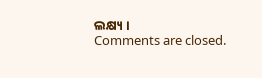ଲକ୍ଷ୍ୟ ।
Comments are closed.